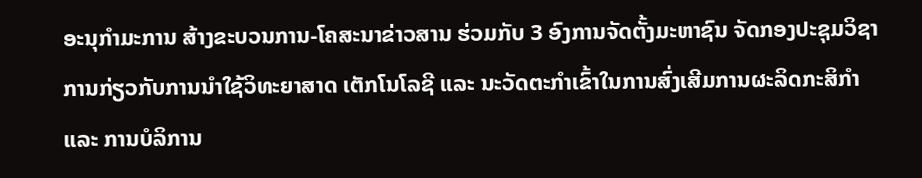ອະນຸກຳມະການ ສ້າງຂະບວນການ-ໂຄສະນາຂ່າວສານ ຮ່ວມກັບ 3 ອົງການຈັດຕັ້ງມະຫາຊົນ ຈັດກອງປະຊຸມວິຊາການກ່ຽວກັບການນຳໃຊ້ວິທະຍາສາດ ເຕັກໂນໂລຊີ ແລະ ນະວັດຕະກຳເຂົ້າໃນການສົ່ງເສີມການຜະລິດກະສິກຳ ແລະ ການບໍລິການ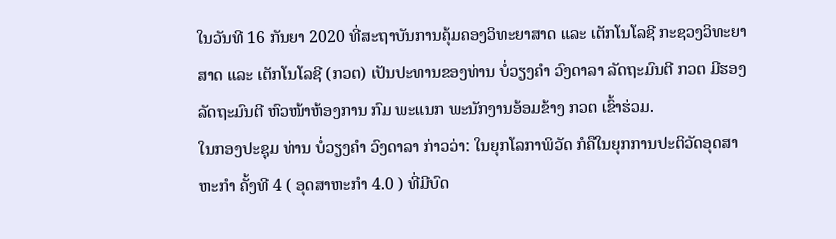ໃນວັນທີ 16 ກັນຍາ 2020 ທີ່ສະຖາບັນການຄຸ້ມຄອງວິທະຍາສາດ ແລະ ເຕັກໂນໂລຊີ ກະຊວງວິທະຍາສາດ ແລະ ເຕັກໂນໂລຊີ (ກວຕ) ເປັນປະທານຂອງທ່ານ ບໍ່ວຽງຄຳ ວົງດາລາ ລັດຖະມົນຕີ ກວຕ ມີຮອງລັດຖະມົນຕີ ຫົວໜ້າຫ້ອງການ ກົມ ພະແນກ ພະນັກງານອ້ອມຂ້າງ ກວຕ ເຂົ້າຮ່ວມ.
ໃນກອງປະຊຸມ ທ່ານ ບໍ່ວຽງຄຳ ວົງດາລາ ກ່າວວ່າ: ໃນຍຸກໂລກາພິວັດ ກໍຄືໃນຍຸກການປະຕິວັດອຸດສາຫະກຳ ຄັ້ງທີ 4 ( ອຸດສາຫະກຳ 4.0 ) ທີ່ມີບົດ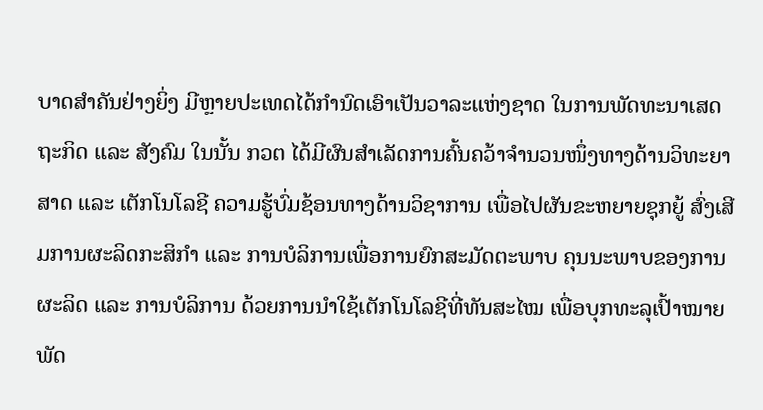ບາດສຳຄັນຢ່າງຍິ່ງ ມີຫຼາຍປະເທດໄດ້ກຳນົດເອົາເປັນວາລະແຫ່ງຊາດ ໃນການພັດທະນາເສດຖະກິດ ແລະ ສັງຄົມ ໃນນັ້ນ ກວຕ ໄດ້ມີຜົນສຳເລັດການຄົ້ນຄວ້າຈຳນວນໜຶ່ງທາງດ້ານວິທະຍາສາດ ແລະ ເຕັກໂນໂລຊີ ຄວາມຮູ້ບົ່ມຊ້ອນທາງດ້ານວິຊາການ ເພື່ອໄປຜັນຂະຫຍາຍຊຸກຍູ້ ສົ່ງເສີມການຜະລິດກະສິກຳ ແລະ ການບໍລິການເພື່ອການຍົກສະມັດຕະພາບ ຄຸນນະພາບຂອງການຜະລິດ ແລະ ການບໍລິການ ດ້ວຍການນຳໃຊ້ເຕັກໂນໂລຊີທີ່ທັນສະໄໝ ເພື່ອບຸກທະລຸເປົ້າໝາຍພັດ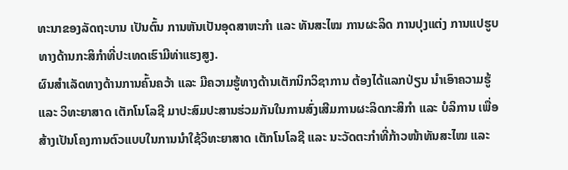ທະນາຂອງລັດຖະບານ ເປັນຕົ້ນ ການຫັນເປັນອຸດສາຫະກຳ ແລະ ທັນສະໄໝ ການຜະລິດ ການປຸງແຕ່ງ ການແປຮູບທາງດ້ານກະສິກຳທີ່ປະເທດເຮົາມີທ່າແຮງສູງ.
ຜົນສຳເລັດທາງດ້ານການຄົ້ນຄວ້າ ແລະ ມີຄວາມຮູ້ທາງດ້ານເຕັກນິກວິຊາການ ຕ້ອງໄດ້ແລກປ່ຽນ ນຳເອົາຄວາມຮູ້ ແລະ ວິທະຍາສາດ ເຕັກໂນໂລຊີ ມາປະສົມປະສານຮ່ວມກັນໃນການສົ່ງເສີມການຜະລິດກະສິກຳ ແລະ ບໍລິການ ເພື່ອສ້າງເປັນໂຄງການຕົວແບບໃນການນຳໃຊ້ວິທະຍາສາດ ເຕັກໂນໂລຊີ ແລະ ນະວັດຕະກຳທີ່ກ້າວໜ້າທັນສະໄໝ ແລະ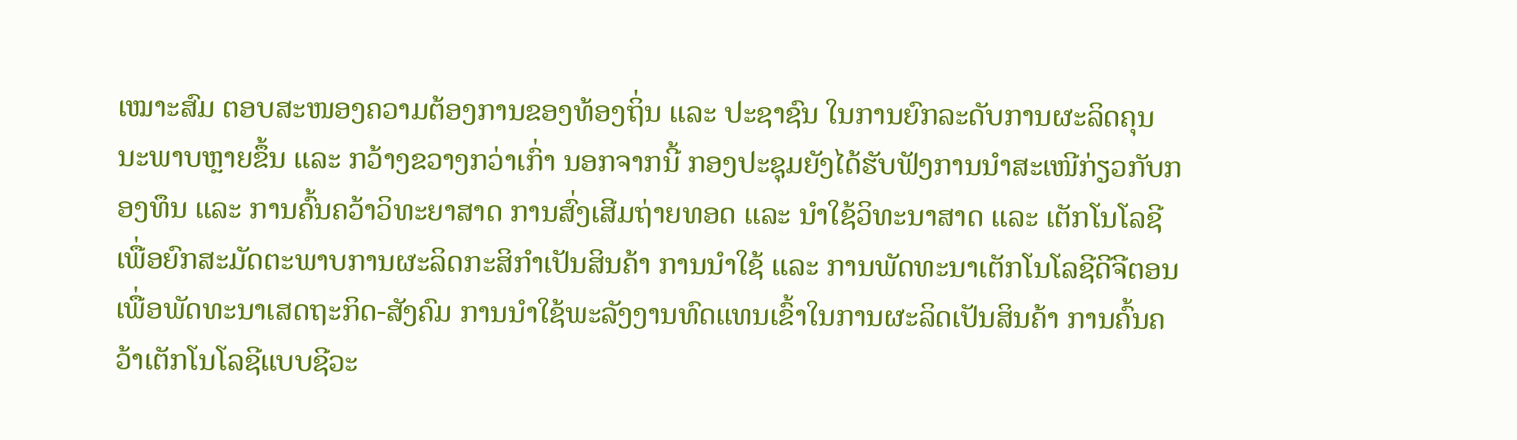ເໝາະສົມ ຕອບສະໜອງຄວາມຕ້ອງການຂອງທ້ອງຖິ່ນ ແລະ ປະຊາຊົນ ໃນການຍົກລະດັບການຜະລິດຄຸນນະພາບຫຼາຍຂຶ້ນ ແລະ ກວ້າງຂວາງກວ່າເກົ່າ ນອກຈາກນີ້ ກອງປະຊຸມຍັງໄດ້ຮັບຟັງການນຳສະເໜີກ່ຽວກັບກອງທຶນ ແລະ ການຄົ້ນຄວ້າວິທະຍາສາດ ການສົ່ງເສີມຖ່າຍທອດ ແລະ ນຳໃຊ້ວິທະນາສາດ ແລະ ເຕັກໂນໂລຊີເພື່ອຍົກສະມັດຕະພາບການຜະລິດກະສິກຳເປັນສິນຄ້າ ການນຳໃຊ້ ແລະ ການພັດທະນາເຕັກໂນໂລຊີດີຈີຕອນ ເພື່ອພັດທະນາເສດຖະກິດ-ສັງຄົມ ການນຳໃຊ້ພະລັງງານທົດແທນເຂົ້າໃນການຜະລິດເປັນສິນຄ້າ ການຄົ້ນຄວ້າເຕັກໂນໂລຊີແບບຊີວະ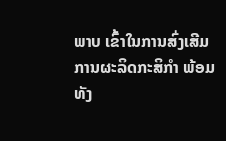ພາບ ເຂົ້າໃນການສົ່ງເສີມການຜະລິດກະສິກຳ ພ້ອມທັງ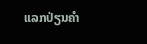ແລກປ່ຽນຄຳ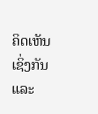ຄິດເຫັນເຊິ່ງກັນ ແລະ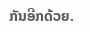ກັນອີກດ້ວຍ.